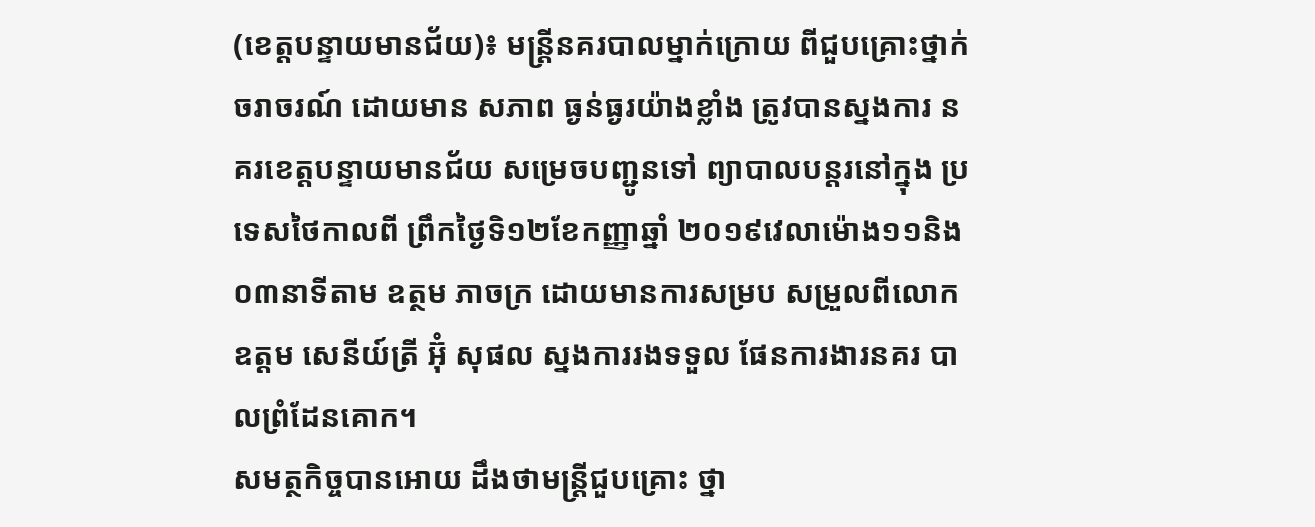(ខេត្តបន្ទាយមានជ័យ)៖ មន្ត្រីនគរបាលម្នាក់ក្រោយ ពីជួបគ្រោះថ្នាក់ចរាចរណ៍ ដោយមាន សភាព ធ្ងន់ធ្ងរយ៉ាងខ្លាំង ត្រូវបានស្នងការ នគរខេត្តបន្ទាយមានជ័យ សម្រេចបញ្ជូនទៅ ព្យាបាលបន្តរនៅក្នុង ប្រទេសថៃកាលពី ព្រឹកថ្ងៃទិ១២ខែកញ្ញាឆ្នាំ ២០១៩វេលាម៉ោង១១និង ០៣នាទីតាម ឧត្ថម ភាចក្រ ដោយមានការសម្រប សម្រួលពីលោកឧត្តម សេនីយ៍ត្រី អ៊ុំ សុផល ស្នងការរងទទួល ផែនការងារនគរ បាលព្រំដែនគោក។
សមត្ថកិច្ចបានអោយ ដឹងថាមន្ត្រីជួបគ្រោះ ថ្នា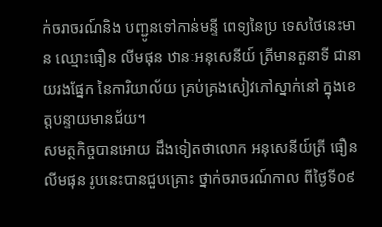ក់ចរាចរណ៍និង បញ្ជូនទៅកាន់មន្ទី ពេទ្យនៃប្រ ទេសថៃនេះមាន ឈ្មោះធឿន លីមផុន ឋានៈអនុសេនីយ៍ ត្រីមានតួនាទី ជានាយរងផ្នែក នៃការិយាល័យ គ្រប់គ្រងសៀវភៅស្នាក់នៅ ក្នុងខេត្តបន្ទាយមានជ័យ។
សមត្ថកិច្ចបានអោយ ដឹងទៀតថាលោក អនុសេនីយ៍ត្រី ធឿន លីមផុន រូបនេះបានជួបគ្រោះ ថ្នាក់ចរាចរណ៍កាល ពីថ្ងៃទី០៩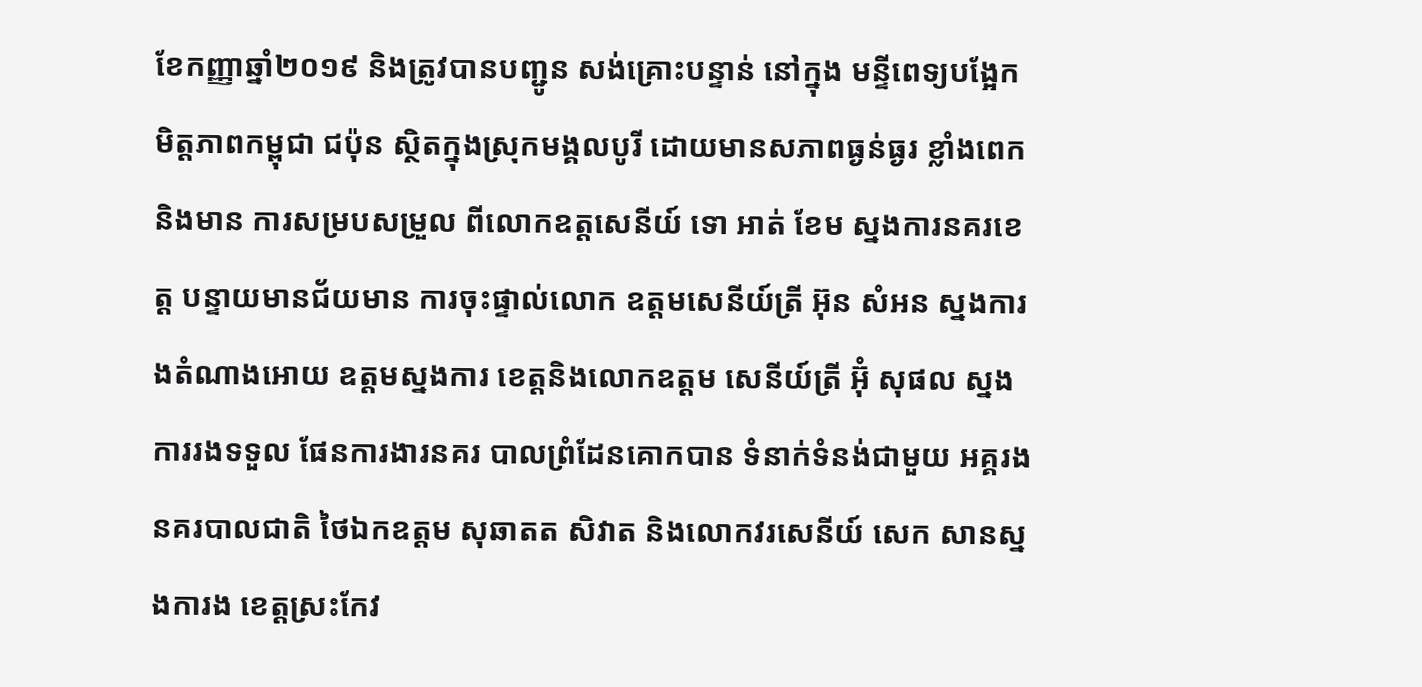ខែកញ្ញាឆ្នាំ២០១៩ និងត្រូវបានបញ្ជូន សង់គ្រោះបន្ទាន់ នៅក្នុង មន្ទីពេទ្យបង្អែក មិត្តភាពកម្ពុជា ជប៉ុន ស្ថិតក្នុងស្រុកមង្គលបូរី ដោយមានសភាពធ្ងន់ធ្ងរ ខ្លាំងពេកនិងមាន ការសម្របសម្រួល ពីលោកឧត្តសេនីយ៍ ទោ អាត់ ខែម ស្នងការនគរខេត្ត បន្ទាយមានជ័យមាន ការចុះផ្ទាល់លោក ឧត្តមសេនីយ៍ត្រី អ៊ុន សំអន ស្នងការងតំណាងអោយ ឧត្តមស្នងការ ខេត្តនិងលោកឧត្តម សេនីយ៍ត្រី អ៊ុំ សុផល ស្នងការរងទទួល ផែនការងារនគរ បាលព្រំដែនគោកបាន ទំនាក់ទំនង់ជាមួយ អគ្គរងនគរបាលជាតិ ថៃឯកឧត្តម សុឆាតត សិវាត និងលោកវរសេនីយ៍ សេក សានស្នងការង ខេត្តស្រះកែវ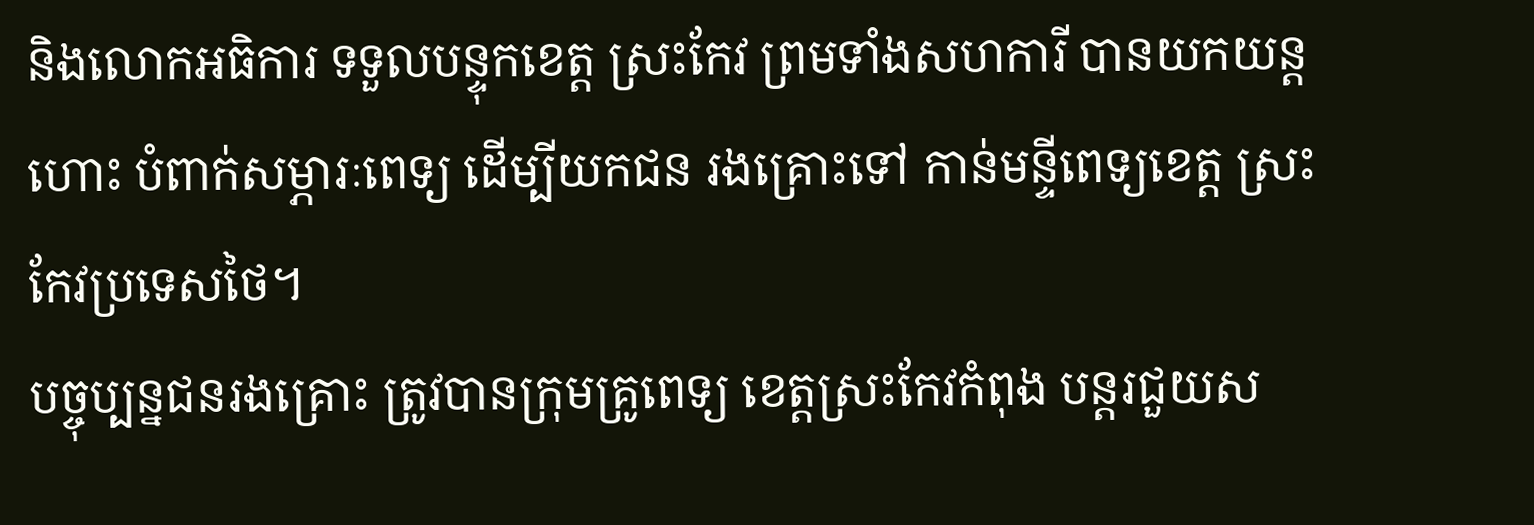និងលោកអធិការ ទទួលបន្ទុកខេត្ត ស្រះកែវ ព្រមទាំងសហការី បានយកយន្តហោះ បំពាក់សម្ភារៈពេទ្យ ដើម្បីយកជន រងគ្រោះទៅ កាន់មន្ទីពេទ្យខេត្ត ស្រះកែវប្រទេសថៃ។
បច្ចុប្បន្នជនរងគ្រោះ ត្រូវបានក្រុមគ្រូពេទ្យ ខេត្តស្រះកែវកំពុង បន្តរជួយស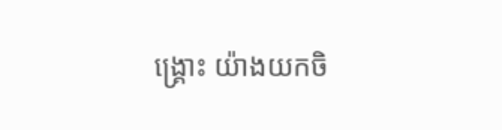ង្គ្រោះ យ៉ាងយកចិ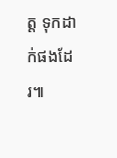ត្ត ទុកដាក់ផងដែរ៕